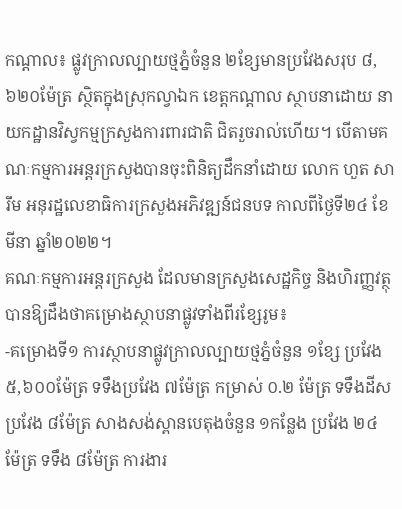កណ្ដាល៖ ផ្លូវក្រាលល្បាយថ្មភ្នំចំនួន ២ខ្សែមានប្រវែងសរុប ៨,៦២០ម៉ែត្រ ស្ថិតក្នុងស្រុកល្វាឯក ខេត្តកណ្ដាល ស្ថាបនាដោយ នាយកដ្ឋានវិស្វកម្មក្រសួងការពារជាតិ ជិតរួចរាល់ហើយ។ បើតាមគណៈកម្មការអន្ដរក្រសួងបានចុះពិនិត្យដឹកនាំដោយ លោក ហួត សារឹម អនុរដ្ឋលេខាធិការក្រសួងអភិវឌ្ឍន៍ជនបទ កាលពីថ្ងៃទី២៤ ខែមីនា ឆ្នាំ២០២២។
គណៈកម្មការអន្ដរក្រសួង ដែលមានក្រសួងសេដ្ឋកិច្ច និងហិរញ្ញវត្ថុ បានឱ្យដឹងថាគម្រោងស្ថាបនាផ្លូវទាំងពីរខ្សែរូម៖
-គម្រោងទី១ ការស្ថាបនាផ្លូវក្រាលល្បាយថ្មភ្នំចំនួន ១ខ្សែ ប្រវែង ៥,៦០០ម៉ែត្រ ទទឹងប្រវែង ៧ម៉ែត្រ កម្រាស់ ០.២ ម៉ែត្រ ទទឹងដីស ប្រវែង ៨ម៉ែត្រ សាងសង់ស្ពានបេតុងចំនួន ១កន្លែង ប្រវែង ២៤ ម៉ែត្រ ទទឹង ៨ម៉ែត្រ ការងារ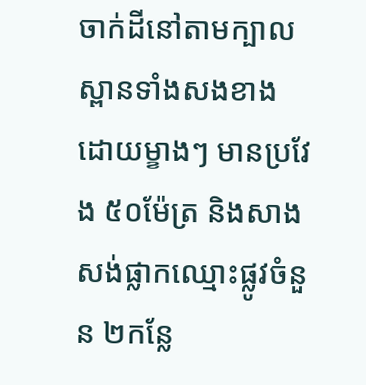ចាក់ដីនៅតាមក្បាលស្ពានទាំងសងខាងដោយម្ខាងៗ មានប្រវែង ៥០ម៉ែត្រ និងសាងសង់ផ្លាកឈ្មោះផ្លូវចំនួន ២កន្លែ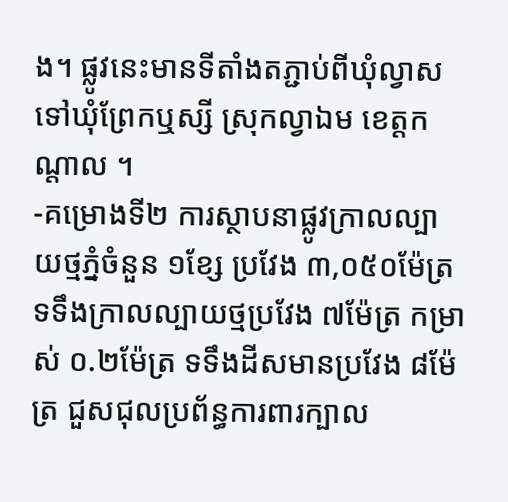ង។ ផ្លូវនេះមានទីតាំងតភ្ជាប់ពីឃុំល្វាស ទៅឃុំព្រែកឬស្សី ស្រុកល្វាឯម ខេត្តកណ្តាល ។
-គម្រោងទី២ ការស្ថាបនាផ្លូវក្រាលល្បាយថ្មភ្នំចំនួន ១ខ្សែ ប្រវែង ៣,០៥០ម៉ែត្រ ទទឹងក្រាលល្បាយថ្មប្រវែង ៧ម៉ែត្រ កម្រាស់ ០.២ម៉ែត្រ ទទឹងដីសមានប្រវែង ៨ម៉ែត្រ ជួសជុលប្រព័ន្ធការពារក្បាល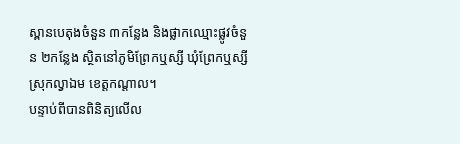ស្ពានបេតុងចំនួន ៣កន្លែង និងផ្លាកឈ្មោះផ្លូវចំនួន ២កន្លែង ស្ថិតនៅភូមិព្រែកឬស្សី ឃុំព្រែកឬស្សី ស្រុកល្វាឯម ខេត្តកណ្តាល។
បន្ទាប់ពីបានពិនិត្យលើល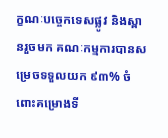ក្ខណៈបច្ចេកទេសផ្លូវ និងស្ពានរួចមក គណៈកម្មការបានសម្រេចទទួលយក ៩៣% ចំពោះគម្រោងទី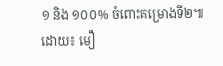១ និង ១០០% ចំពោះគម្រោងទី២៕
ដោយ៖ មឿ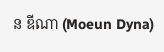ន ឌីណា (Moeun Dyna)